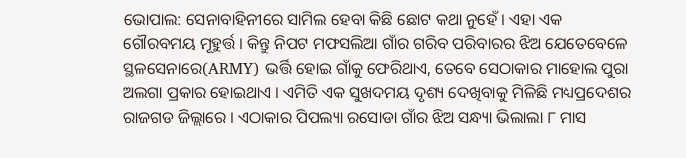ଭୋପାଲ: ସେନାବାହିନୀରେ ସାମିଲ ହେବା କିଛି ଛୋଟ କଥା ନୁହେଁ । ଏହା ଏକ ଗୌରବମୟ ମୂହୁର୍ତ୍ତ । କିନ୍ତୁ ନିପଟ ମଫସଲିଆ ଗାଁର ଗରିବ ପରିବାରର ଝିଅ ଯେତେବେଳେ ସ୍ଥଳସେନାରେ(ARMY) ଭର୍ତ୍ତି ହୋଇ ଗାଁକୁ ଫେରିଥାଏ, ତେବେ ସେଠାକାର ମାହୋଲ ପୁରା ଅଲଗା ପ୍ରକାର ହୋଇଥାଏ । ଏମିତି ଏକ ସୁଖଦମୟ ଦୃଶ୍ୟ ଦେଖିବାକୁ ମିଳିଛି ମଧ୍ୟପ୍ରଦେଶର ରାଜଗଡ ଜିଲ୍ଲାରେ । ଏଠାକାର ପିପଲ୍ୟା ରସୋଡା ଗାଁର ଝିଅ ସନ୍ଧ୍ୟା ଭିଲାଲା ୮ ମାସ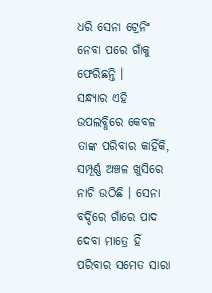ଧରି ସେନା ଟ୍ରେନିଂ ନେବା ପରେ ଗାଁକୁ ଫେରିଛନ୍ତି ।
ସନ୍ଧ୍ୟାର ଏହି ଉପଲବ୍ଧିରେ କେବଳ ତାଙ୍କ ପରିବାର କାହିଁକି, ସମ୍ପୂର୍ଣ୍ଣ ଅଞ୍ଚଳ ଖୁସିରେ ନାଚି ଉଠିଛି । ସେନା ବର୍ଦ୍ଦିରେ ଗାଁରେ ପାଦ ଦେବା ମାତ୍ରେ ହିଁ ପରିବାର ସମେତ ସାରା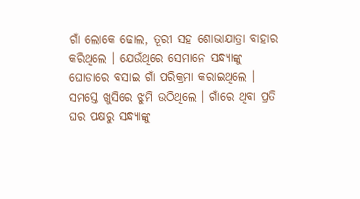ଗାଁ ଲୋକେ ଢୋଲ, ତୂରୀ ସହ ଶୋଭାଯାତ୍ରା ବାହାର କରିଥିଲେ । ଯେଉଁଥିରେ ସେମାନେ ସନ୍ଧ୍ୟାଙ୍କୁ ଘୋଡାରେ ବସାଇ ଗାଁ ପରିକ୍ରମା କରାଇଥିଲେ । ସମସ୍ତେ ଖୁସିରେ ଝୁମି ଉଠିଥିଲେ । ଗାଁରେ ଥିବା ପ୍ରତି ଘର ପକ୍ଷରୁ ସନ୍ଧ୍ୟାଙ୍କୁ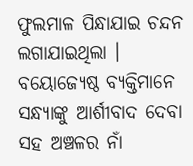ଫୁଲମାଳ ପିନ୍ଧାଯାଇ ଚନ୍ଦନ ଲଗାଯାଇଥିଲା । ବୟୋଜ୍ୟେଷ୍ଠ ବ୍ୟକ୍ତିମାନେ ସନ୍ଧ୍ୟାଙ୍କୁ ଆର୍ଶୀବାଦ ଦେବା ସହ ଅଞ୍ଚଳର ନାଁ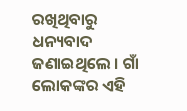ରଖିଥିବାରୁ ଧନ୍ୟବାଦ ଜଣାଇଥିଲେ । ଗାଁ ଲୋକଙ୍କର ଏହି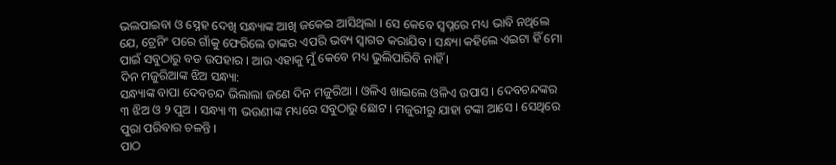ଭଲପାଇବା ଓ ସ୍ନେହ ଦେଖି ସନ୍ଧ୍ୟାଙ୍କ ଆଖି ଜକେଇ ଆସିଥିଲା । ସେ କେବେ ସ୍ବପ୍ନରେ ମଧ୍ୟ ଭାବି ନଥିଲେ ଯେ, ଟ୍ରେନିଂ ପରେ ଗାଁକୁ ଫେରିଲେ ତାଙ୍କର ଏପରି ଭବ୍ୟ ସ୍ବାଗତ କରାଯିବ । ସନ୍ଧ୍ୟା କହିଲେ ଏଇଟା ହିଁ ମୋ ପାଇଁ ସବୁଠାରୁ ବଡ ଉପହାର । ଆଉ ଏହାକୁ ମୁଁ କେବେ ମଧ୍ୟ ଭୁଲିପାରିବି ନାହିଁ ।
ଦିନ ମଜୁରିଆଙ୍କ ଝିଅ ସନ୍ଧ୍ୟା:
ସନ୍ଧ୍ୟାଙ୍କ ବାପା ଦେବଚନ୍ଦ ଭିଲାଲା ଜଣେ ଦିନ ମଜୁରିଆ । ଓଳିଏ ଖାଇଲେ ଓଳିଏ ଉପାସ । ଦେବଚନ୍ଦଙ୍କର ୩ ଝିଅ ଓ ୨ ପୁଅ । ସନ୍ଧ୍ୟା ୩ ଭଉଣୀଙ୍କ ମଧ୍ୟରେ ସବୁଠାରୁ ଛୋଟ । ମଜୁରୀରୁ ଯାହା ଟଙ୍କା ଆସେ । ସେଥିରେ ପୁରା ପରିବାର ଚଳନ୍ତି ।
ପାଠ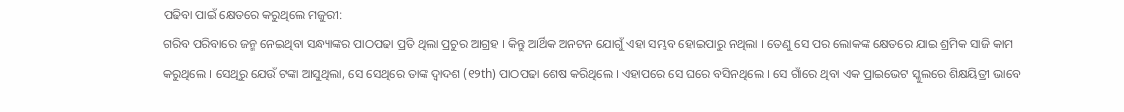ପଢିବା ପାଇଁ କ୍ଷେତରେ କରୁଥିଲେ ମଜୁରୀ:
ଗରିବ ପରିବାରେ ଜନ୍ମ ନେଇଥିବା ସନ୍ଧ୍ୟାଙ୍କର ପାଠପଢା ପ୍ରତି ଥିଲା ପ୍ରଚୁର ଆଗ୍ରହ । କିନ୍ତୁ ଆର୍ଥିକ ଅନଟନ ଯୋଗୁଁ ଏହା ସମ୍ଭବ ହୋଇପାରୁ ନଥିଲା । ତେଣୁ ସେ ପର ଲୋକଙ୍କ କ୍ଷେତରେ ଯାଇ ଶ୍ରମିକ ସାଜି କାମ କରୁଥିଲେ । ସେଥିରୁ ଯେଉଁ ଟଙ୍କା ଆସୁଥିଲା, ସେ ସେଥିରେ ତାଙ୍କ ଦ୍ବାଦଶ (୧୨th) ପାଠପଢା ଶେଷ କରିଥିଲେ । ଏହାପରେ ସେ ଘରେ ବସିନଥିଲେ । ସେ ଗାଁରେ ଥିବା ଏକ ପ୍ରାଇଭେଟ ସ୍କୁଲରେ ଶିକ୍ଷୟିତ୍ରୀ ଭାବେ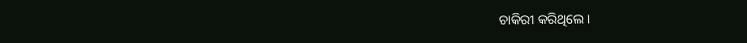ଚାକିରୀ କରିଥିଲେ ।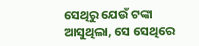ସେଥିରୁ ଯେଉଁ ଟଙ୍କା ଆସୁଥିଲା, ସେ ସେଥିରେ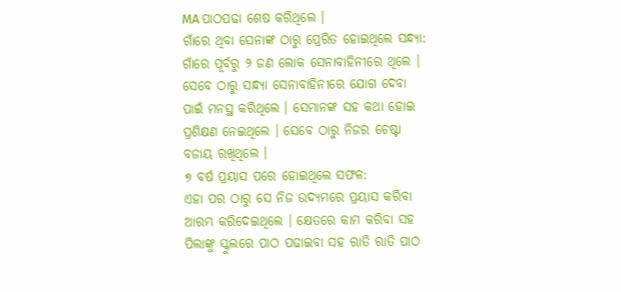MA ପାଠପଢା ଶେଷ କରିଥିଲେ ।
ଗାଁରେ ଥିବା ସେନାଙ୍କ ଠାରୁ ପ୍ରେରିତ ହୋଇଥିଲେ ସନ୍ଧ୍ୟା:
ଗାଁରେ ପୂର୍ବରୁ ୨ ଜଣ ଲୋକ ସେନାବାହିନୀରେ ଥିଲେ । ସେବେ ଠାରୁ ସନ୍ଧ୍ୟା ସେନାବାହିନୀରେ ଯୋଗ ଦେବା ପାଇଁ ମନସ୍ଥ କରିଥିଲେ । ସେମାନଙ୍କ ସହ କଥା ହୋଇ ପ୍ରଶିକ୍ଷଣ ନେଇଥିଲେ । ସେବେ ଠାରୁ ନିଜର ଚେଷ୍ଟା ବଜାୟ ରଖିଥିଲେ ।
୭ ବର୍ଷ ପ୍ରୟାସ ପରେ ହୋଇଥିଲେ ସଫଳ:
ଏହା ପର ଠାରୁ ସେ ନିଜ ଉଦ୍ୟମରେ ପ୍ରୟାସ କରିବା ଆରମ୍ଭ କରିଦେଇଥିଲେ । କ୍ଷେତରେ କାମ କରିବା ସହ ପିଲାଙ୍କୁ ସ୍କୁଲରେ ପାଠ ପଢାଇବା ସହ ରାତି ରାତି ପାଠ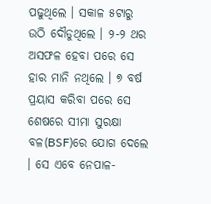ପଢୁଥିଲେ । ସକାଳ ୫ଟାରୁ ଉଠି ଦୌଡୁଥିଲେ । ୨-୨ ଥର ଅସଫଳ ହେବା ପରେ ସେ ହାର ମାନି ନଥିଲେ । ୭ ବର୍ଷ ପ୍ରୟାସ କରିବା ପରେ ସେ ଶେଷରେ ସୀମା ସୁରକ୍ଷା ବଳ(BSF)ରେ ଯୋଗ ଦେଲେ । ସେ ଏବେ ନେପାଳ-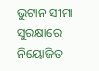ଭୁଟାନ ସୀମା ସୁରକ୍ଷାରେ ନିୟୋଜିତ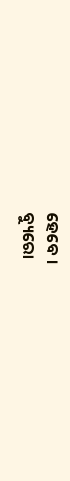ହେବେ ।
ବ୍ୟୁରୋ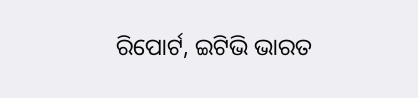ରିପୋର୍ଟ, ଇଟିଭି ଭାରତ